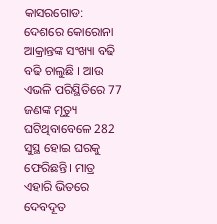କାସରଗୋଡ: ଦେଶରେ କୋରୋନା ଆକ୍ରାନ୍ତଙ୍କ ସଂଖ୍ୟା ବଢି ବଢି ଚାଲୁଛି । ଆଉ ଏଭଳି ପରିସ୍ଥିତିରେ 77 ଜଣଙ୍କ ମୃତ୍ୟୁ ଘଟିଥିବାବେଳେ 282 ସୁସ୍ଥ ହୋଇ ଘରକୁ ଫେରିଛନ୍ତି। ମାତ୍ର ଏହାରି ଭିତରେ ଦେବଦୂତ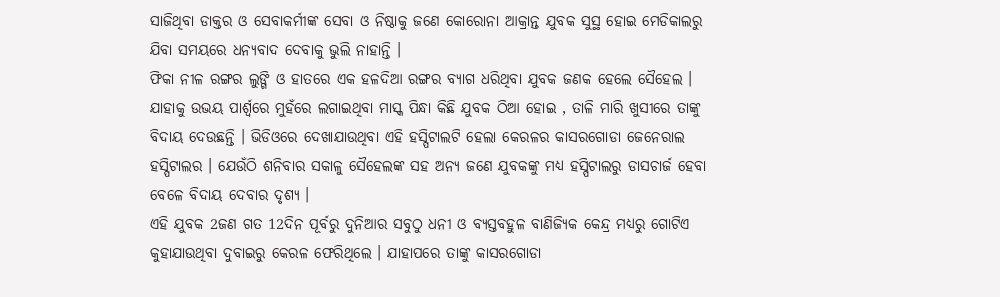ସାଜିଥିବା ଡାକ୍ତର ଓ ସେବାକର୍ମୀଙ୍କ ସେବା ଓ ନିଷ୍ଠାକୁ ଜଣେ କୋରୋନା ଆକ୍ରାନ୍ତ ଯୁବକ ସୁସ୍ଥ ହୋଇ ମେଡିକାଲରୁ ଯିବା ସମୟରେ ଧନ୍ୟବାଦ ଦେବାକୁ ଭୁଲି ନାହାନ୍ତି ।
ଫିକା ନୀଳ ରଙ୍ଗର ଲୁଙ୍ଗି ଓ ହାତରେ ଏକ ହଳଦିଆ ରଙ୍ଗର ବ୍ୟାଗ ଧରିଥିବା ଯୁବକ ଜଣକ ହେଲେ ସୈହେଲ । ଯାହାକୁ ଉଭୟ ପାର୍ଶ୍ବରେ ମୁହଁରେ ଲଗାଇଥିବା ମାସ୍କ ପିନ୍ଧା କିଛି ଯୁବକ ଠିଆ ହୋଇ , ତାଳି ମାରି ଖୁସୀରେ ତାଙ୍କୁ ବିଦାୟ ଦେଉଛନ୍ତି । ଭିଡିଓରେ ଦେଖାଯାଉଥିବା ଏହି ହସ୍ପିଟାଲଟି ହେଲା କେରଳର କାସରଗୋଡା ଜେନେରାଲ ହସ୍ପିଟାଲର । ଯେଉଁଠି ଶନିବାର ସକାଳୁ ସୈହେଲଙ୍କ ସହ ଅନ୍ୟ ଜଣେ ଯୁବକଙ୍କୁ ମଧ୍ୟ ହସ୍ପିଟାଲରୁ ଡାସଚାର୍ଜ ହେବା ବେଳେ ବିଦାୟ ଦେବାର ଦୃଶ୍ୟ ।
ଏହି ଯୁବକ 2ଜଣ ଗତ 12ଦିନ ପୂର୍ବରୁ ଦୁନିଆର ସବୁଠୁ ଧନୀ ଓ ବ୍ୟସ୍ତବହୁଳ ବାଣିଜ୍ୟିକ କେନ୍ଦ୍ର ମଧ୍ୟରୁ ଗୋଟିଏ କୁହାଯାଉଥିବା ଦୁବାଇରୁ କେରଳ ଫେରିଥିଲେ । ଯାହାପରେ ତାଙ୍କୁ କାସରଗୋଡା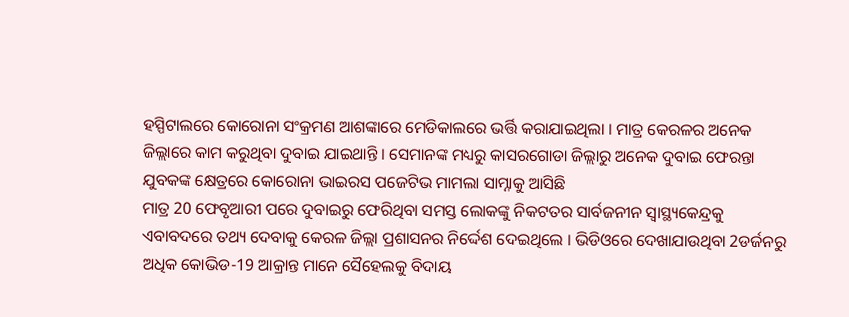ହସ୍ପିଟାଲରେ କୋରୋନା ସଂକ୍ରମଣ ଆଶଙ୍କାରେ ମେଡିକାଲରେ ଭର୍ତ୍ତି କରାଯାଇଥିଲା । ମାତ୍ର କେରଳର ଅନେକ ଜିଲ୍ଲାରେ କାମ କରୁଥିବା ଦୁବାଇ ଯାଇଥାନ୍ତି । ସେମାନଙ୍କ ମଧ୍ୟରୁ କାସରଗୋଡା ଜିଲ୍ଲାରୁ ଅନେକ ଦୁବାଇ ଫେରନ୍ତା ଯୁବକଙ୍କ କ୍ଷେତ୍ରରେ କୋରୋନା ଭାଇରସ ପଜେଟିଭ ମାମଲା ସାମ୍ନାକୁ ଆସିଛି
ମାତ୍ର 20 ଫେବୃଆରୀ ପରେ ଦୁବାଇରୁ ଫେରିଥିବା ସମସ୍ତ ଲୋକଙ୍କୁ ନିକଟତର ସାର୍ବଜନୀନ ସ୍ବାସ୍ଥ୍ୟକେନ୍ଦ୍ରକୁ ଏବାବଦରେ ତଥ୍ୟ ଦେବାକୁ କେରଳ ଜିଲ୍ଲା ପ୍ରଶାସନର ନିର୍ଦ୍ଦେଶ ଦେଇଥିଲେ । ଭିଡିଓରେ ଦେଖାଯାଉଥିବା 2ଡର୍ଜନରୁ ଅଧିକ କୋଭିଡ-19 ଆକ୍ରାନ୍ତ ମାନେ ସୈହେଲକୁ ବିଦାୟ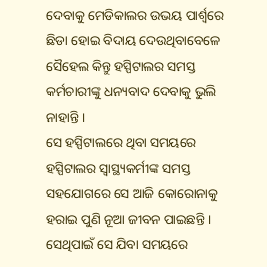ଦେବାକୁ ମେଡିକାଲର ଉଭୟ ପାର୍ଶ୍ବରେ ଛିଡା ହୋଇ ବିଦାୟ ଦେଉଥିବାବେଳେ ସୈହେଲ କିନ୍ତୁ ହସ୍ପିଟାଲର ସମସ୍ତ କର୍ମଚାରୀଙ୍କୁ ଧନ୍ୟବାଦ ଦେବାକୁ ଭୁଲି ନାହାନ୍ତି ।
ସେ ହସ୍ପିଟାଲରେ ଥିବା ସମୟରେ ହସ୍ପିଟାଲର ସ୍ବାସ୍ଥ୍ୟକର୍ମୀଙ୍କ ସମସ୍ତ ସହଯୋଗରେ ସେ ଆଜି କୋରୋନାକୁ ହରାଇ ପୁଣି ନୂଆ ଜୀବନ ପାଇଛନ୍ତି । ସେଥିପାଇଁ ସେ ଯିବା ସମୟରେ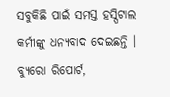ସବୁକିଛି ପାଇଁ ସମସ୍ତ ହସ୍ପିଟାଲ କର୍ମୀଙ୍କୁ ଧନ୍ୟବାଦ ଦେଇଛନ୍ତି ।
ବ୍ୟୁରୋ ରିପୋର୍ଟ,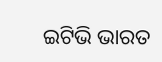ଇଟିଭି ଭାରତ